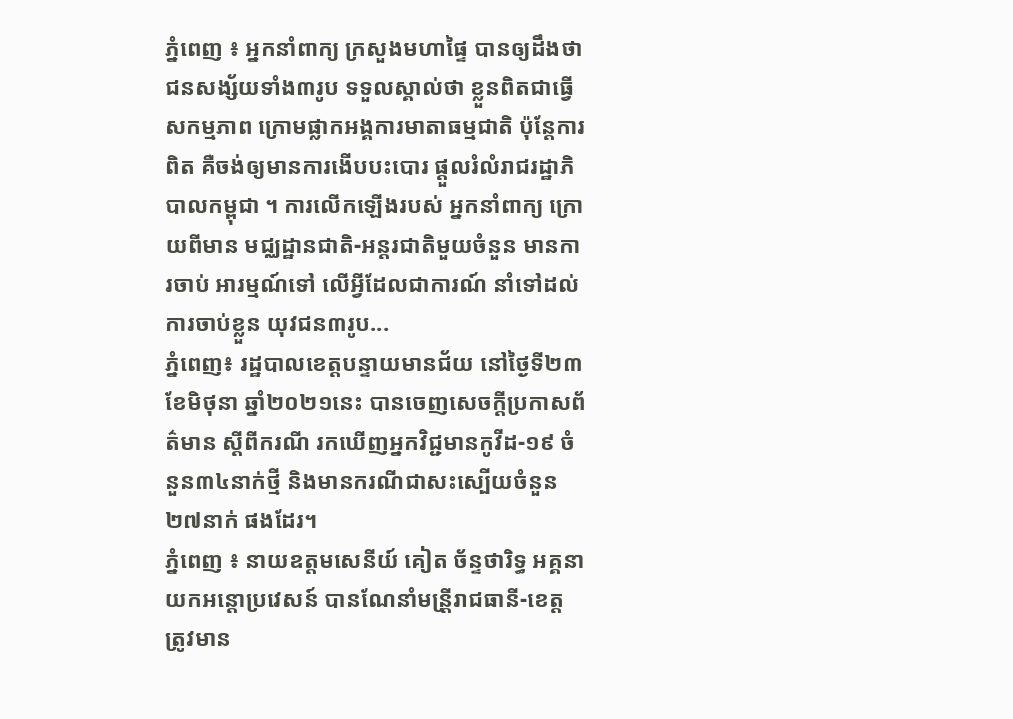ភ្នំពេញ ៖ អ្នកនាំពាក្យ ក្រសួងមហាផ្ទៃ បានឲ្យដឹងថា ជនសង្ស័យទាំង៣រូប ទទួលស្គាល់ថា ខ្លួនពិតជាធ្វើសកម្មភាព ក្រោមផ្លាកអង្គការមាតាធម្មជាតិ ប៉ុន្ដែការពិត គឺចង់ឲ្យមានការងើបបះបោរ ផ្តួលរំលំរាជរដ្ឋាភិបាលកម្ពុជា ។ ការលើកឡើងរបស់ អ្នកនាំពាក្យ ក្រោយពីមាន មជ្ឈដ្ឋានជាតិ-អន្តរជាតិមួយចំនួន មានការចាប់ អារម្មណ៍ទៅ លើអ្វីដែលជាការណ៍ នាំទៅដល់ការចាប់ខ្លួន យុវជន៣រូប...
ភ្នំពេញ៖ រដ្ឋបាលខេត្តបន្ទាយមានជ័យ នៅថ្ងៃទី២៣ ខែមិថុនា ឆ្នាំ២០២១នេះ បានចេញសេចក្ដីប្រកាសព័ត៌មាន ស្ដីពីករណី រកឃើញអ្នកវិជ្ជមានកូវីដ-១៩ ចំនួន៣៤នាក់ថ្មី និងមានករណីជាសះស្បើយចំនួន២៧នាក់ ផងដែរ។
ភ្នំពេញ ៖ នាយឧត្តមសេនីយ៍ គៀត ច័ន្ទថារិទ្ធ អគ្គនាយកអន្តោប្រវេសន៍ បានណែនាំមន្រី្តរាជធានី-ខេត្ត ត្រូវមាន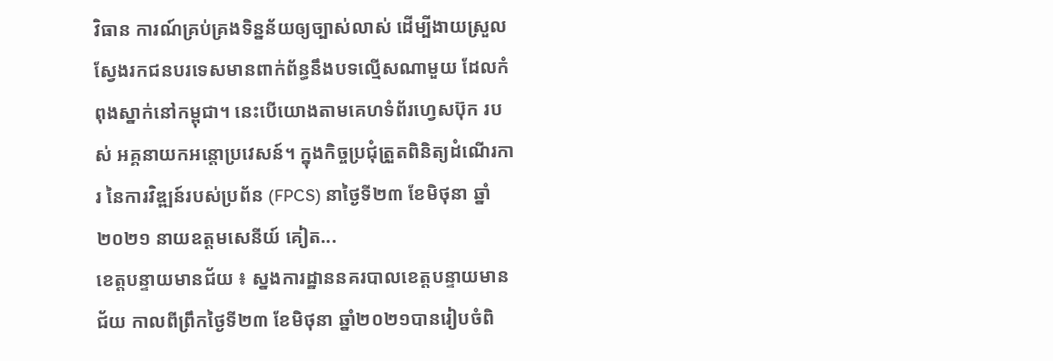វិធាន ការណ៍គ្រប់គ្រងទិន្នន័យឲ្យច្បាស់លាស់ ដើម្បីងាយស្រួលស្វែងរកជនបរទេសមានពាក់ព័ន្ធនឹងបទល្មើសណាមួយ ដែលកំពុងស្នាក់នៅកម្ពុជា។ នេះបើយោងតាមគេហទំព័រហ្វេសប៊ុក របស់ អគ្គនាយកអន្តោប្រវេសន៍។ ក្នុងកិច្ចប្រជុំត្រួតពិនិត្យដំណើរការ នៃការវិឌ្ឍន៍របស់ប្រព័ន (FPCS) នាថ្ងៃទី២៣ ខែមិថុនា ឆ្នាំ២០២១ នាយឧត្តមសេនីយ៍ គៀត...
ខេត្តបន្ទាយមានជ័យ ៖ ស្នងការដ្ឋាននគរបាលខេត្តបន្ទាយមានជ័យ កាលពីព្រឹកថ្ងៃទី២៣ ខែមិថុនា ឆ្នាំ២០២១បានរៀបចំពិ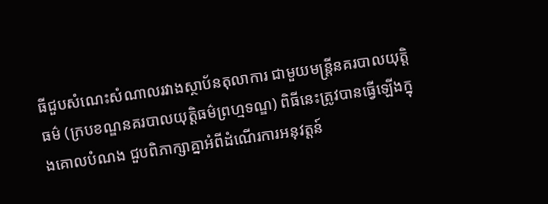ធីជួបសំណេះសំណាលរវាងស្ថាប័នតុលាការ ជាមួយមន្ត្រីនគរបាលយុត្តិធម៌ (ក្របខណ្ឌនគរបាលយុត្តិធម៌ព្រហ្មទណ្ឌ) ពិធីនេះត្រូវបានធ្វើឡើងក្នុងគោលបំណង ជួបពិភាក្សាគ្នាអំពីដំណើរការអនុវត្តន៍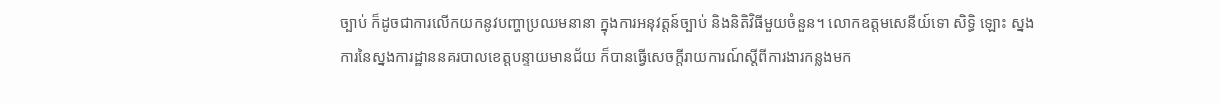ច្បាប់ ក៏ដូចជាការលើកយកនូវបញ្ហាប្រឈមនានា ក្នុងការអនុវត្តន៍ច្បាប់ និងនិតិវិធីមួយចំនួន។ លោកឧត្តមសេនីយ៍ទោ សិទ្ធិ ឡោះ ស្នងការនៃស្នងការដ្ឋាននគរបាលខេត្តបន្ទាយមានជ័យ ក៏បានធ្វើសេចក្តីរាយការណ៍ស្តីពីការងារកន្លងមក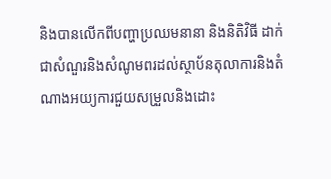និងបានលើកពីបញ្ហាប្រឈមនានា និងនិតិវិធី ដាក់ជាសំណួរនិងសំណូមពរដល់ស្ថាប័នតុលាការនិងតំណាងអយ្យការជួយសម្រួលនិងដោះ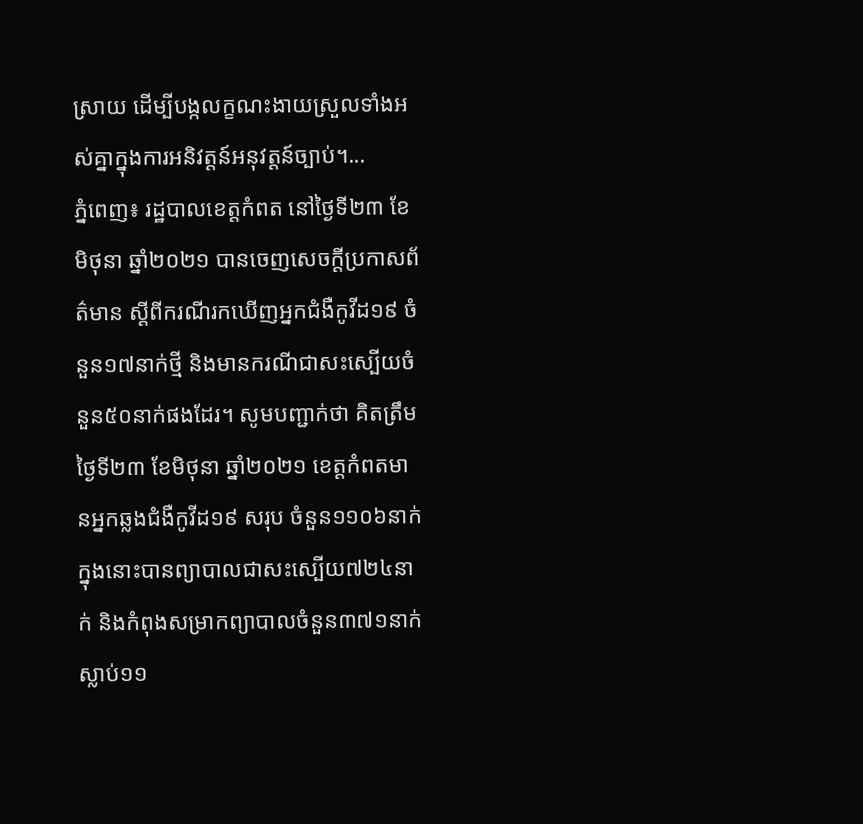ស្រាយ ដើម្បីបង្កលក្ខណះងាយស្រួលទាំងអស់គ្នាក្នុងការអនិវត្តន៍អនុវត្តន៍ច្បាប់។...
ភ្នំពេញ៖ រដ្ឋបាលខេត្តកំពត នៅថ្ងៃទី២៣ ខែមិថុនា ឆ្នាំ២០២១ បានចេញសេចក្ដីប្រកាសព័ត៌មាន ស្ដីពីករណីរកឃើញអ្នកជំងឺកូវីដ១៩ ចំនួន១៧នាក់ថ្មី និងមានករណីជាសះស្បើយចំនួន៥០នាក់ផងដែរ។ សូមបញ្ជាក់ថា គិតត្រឹមថ្ងៃទី២៣ ខែមិថុនា ឆ្នាំ២០២១ ខេត្តកំពតមានអ្នកឆ្លងជំងឺកូវីដ១៩ សរុប ចំនួន១១០៦នាក់ ក្នុងនោះបានព្យាបាលជាសះស្បើយ៧២៤នាក់ និងកំពុងសម្រាកព្យាបាលចំនួន៣៧១នាក់ ស្លាប់១១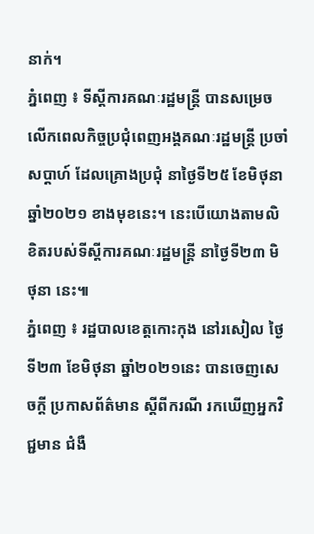នាក់។
ភ្នំពេញ ៖ ទីស្តីការគណៈរដ្ឋមន្ត្រី បានសម្រេចលើកពេលកិច្ចប្រជុំពេញអង្គគណៈរដ្ឋមន្ត្រី ប្រចាំសប្តាហ៍ ដែលគ្រោងប្រជុំ នាថ្ងៃទី២៥ ខែមិថុនា ឆ្នាំ២០២១ ខាងមុខនេះ។ នេះបើយោងតាមលិខិតរបស់ទីស្តីការគណៈរដ្ឋមន្ត្រី នាថ្ងៃទី២៣ មិថុនា នេះ៕
ភ្នំពេញ ៖ រដ្ឋបាលខេត្តកោះកុង នៅរសៀល ថ្ងៃទី២៣ ខែមិថុនា ឆ្នាំ២០២១នេះ បានចេញសេចក្តី ប្រកាសព័ត៌មាន ស្តីពីករណី រកឃើញអ្នកវិជ្ជមាន ជំងឺ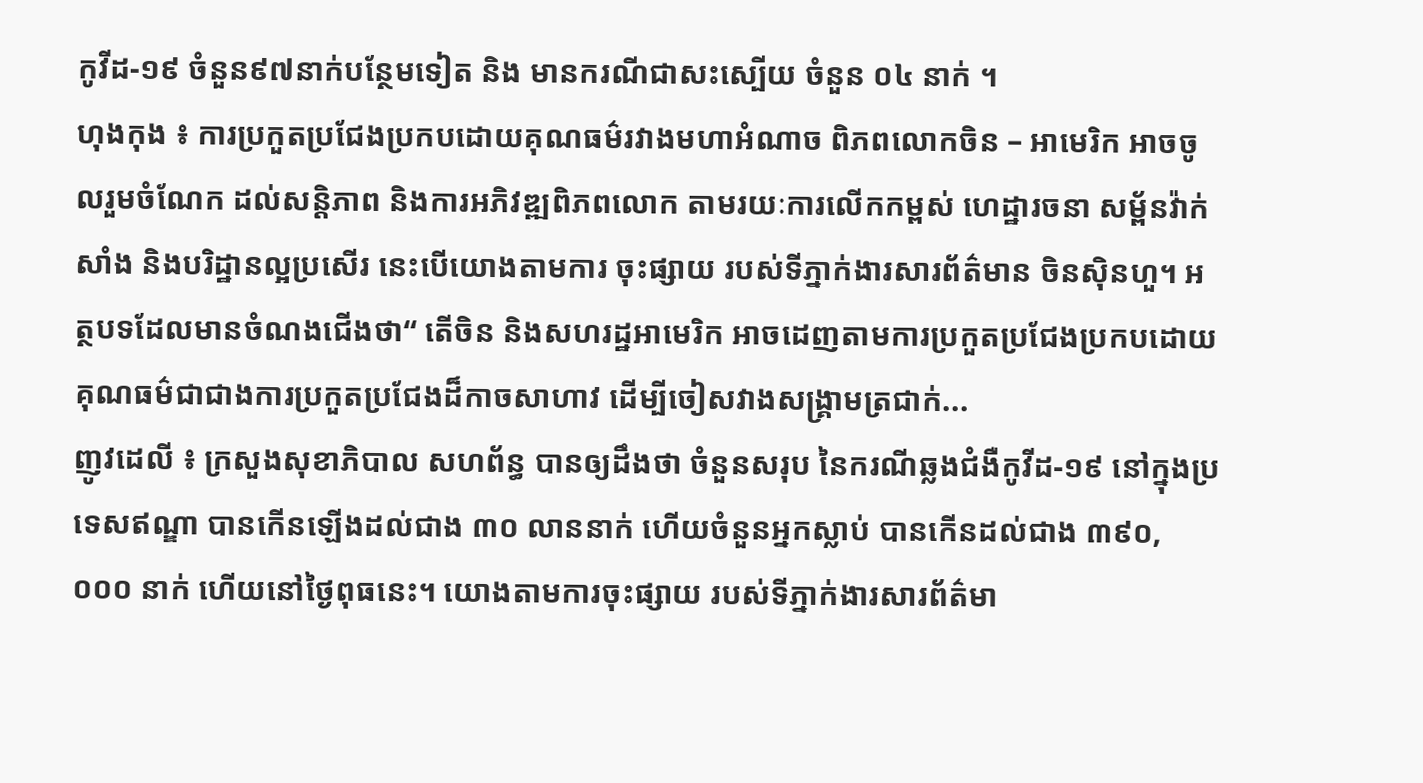កូវីដ-១៩ ចំនួន៩៧នាក់បន្ថែមទៀត និង មានករណីជាសះស្បើយ ចំនួន ០៤ នាក់ ។
ហុងកុង ៖ ការប្រកួតប្រជែងប្រកបដោយគុណធម៌រវាងមហាអំណាច ពិភពលោកចិន – អាមេរិក អាចចូលរួមចំណែក ដល់សន្តិភាព និងការអភិវឌ្ឍពិភពលោក តាមរយៈការលើកកម្ពស់ ហេដ្ឋារចនា សម្ព័នវ៉ាក់សាំង និងបរិដ្ឋានល្អប្រសើរ នេះបើយោងតាមការ ចុះផ្សាយ របស់ទីភ្នាក់ងារសារព័ត៌មាន ចិនស៊ិនហួ។ អត្ថបទដែលមានចំណងជើងថា“ តើចិន និងសហរដ្ឋអាមេរិក អាចដេញតាមការប្រកួតប្រជែងប្រកបដោយគុណធម៌ជាជាងការប្រកួតប្រជែងដ៏កាចសាហាវ ដើម្បីចៀសវាងសង្គ្រាមត្រជាក់...
ញូវដេលី ៖ ក្រសួងសុខាភិបាល សហព័ន្ធ បានឲ្យដឹងថា ចំនួនសរុប នៃករណីឆ្លងជំងឺកូវីដ-១៩ នៅក្នុងប្រទេសឥណ្ឌា បានកើនឡើងដល់ជាង ៣០ លាននាក់ ហើយចំនួនអ្នកស្លាប់ បានកើនដល់ជាង ៣៩០,០០០ នាក់ ហើយនៅថ្ងៃពុធនេះ។ យោងតាមការចុះផ្សាយ របស់ទីភ្នាក់ងារសារព័ត៌មា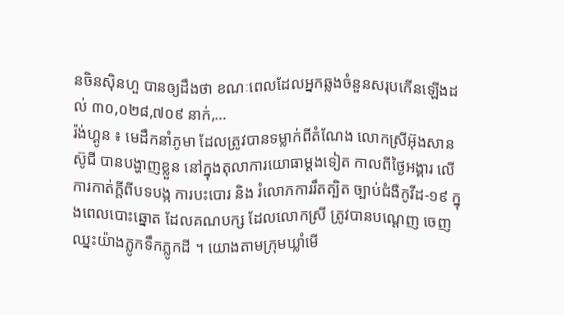នចិនស៊ិនហួ បានឲ្យដឹងថា ខណៈពេលដែលអ្នកឆ្លងចំនួនសរុបកើនឡើងដល់ ៣០,០២៨,៧០៩ នាក់,...
រ៉ង់ហ្គូន ៖ មេដឹកនាំភូមា ដែលត្រូវបានទម្លាក់ពីតំណែង លោកស្រីអ៊ុងសាន ស៊ូជី បានបង្ហាញខ្លួន នៅក្នុងតុលាការយោធាម្តងទៀត កាលពីថ្ងៃអង្គារ លើការកាត់ក្តីពីបទបង្ក ការបះបោរ និង រំលោភការរឹតត្បិត ច្បាប់ជំងឺកូវីដ-១៩ ក្នុងពេលបោះឆ្នោត ដែលគណបក្ស ដែលលោកស្រី ត្រូវបានបណ្តេញ ចេញឈ្នះយ៉ាងភ្លូកទឹកភ្លូកដី ។ យោងតាមក្រុមឃ្លាំមើ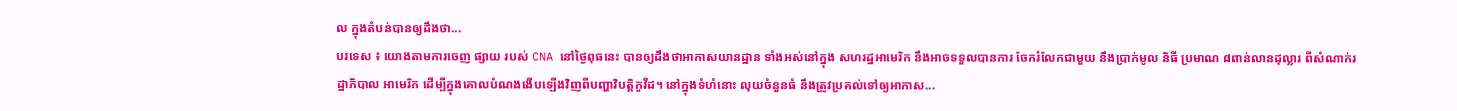ល ក្នុងតំបន់បានឲ្យដឹងថា...
បរទេស ៖ យោងតាមការចេញ ផ្សាយ របស់ CNA នៅថ្ងៃពុធនេះ បានឲ្យដឹងថាអាកាសយានដ្ឋាន ទាំងអស់នៅក្នុង សហរដ្ឋអាមេរិក នឹងអាចទទួលបានការ ចែករំលែកជាមួយ នឹងប្រាក់មូល និធី ប្រមាណ ៨ពាន់លានដុល្លារ ពីសំណាក់រដ្ឋាភិបាល អាមេរិក ដើម្បីក្នុងគោលបំណងងើបឡើងវិញពីបញ្ហាវិបត្តិកូវីដ។ នៅក្នុងទំហំនោះ លុយចំនួនធំ នឹងត្រូវប្រគល់ទៅឲ្យអាកាស...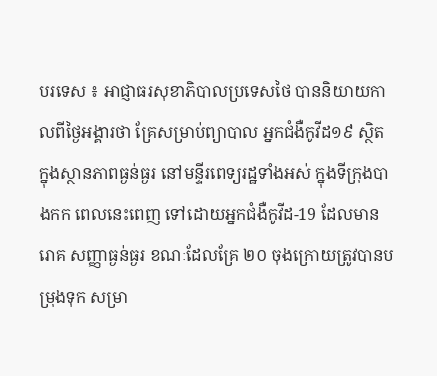បរទេស ៖ អាជ្ញាធរសុខាភិបាលប្រទេសថៃ បាននិយាយកាលពីថ្ងៃអង្គារថា គ្រែសម្រាប់ព្យាបាល អ្នកជំងឺកូវីដ១៩ ស្ថិតក្នុងស្ថានភាពធ្ងន់ធ្ងរ នៅមន្ទីរពេទ្យរដ្ឋទាំងអស់ ក្នុងទីក្រុងបាងកក ពេលនេះពេញ ទៅដោយអ្នកជំងឺកូវីដ-19 ដែលមានរោគ សញ្ញាធ្ងន់ធ្ងរ ខណៈដែលគ្រែ ២០ ចុងក្រោយត្រូវបានបម្រុងទុក សម្រា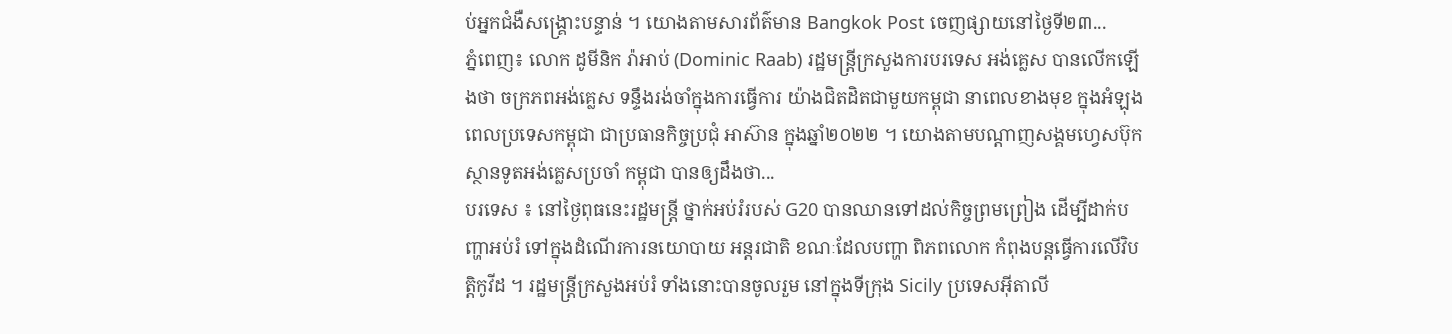ប់អ្នកជំងឺសង្គ្រោះបន្ទាន់ ។ យោងតាមសារព័ត៌មាន Bangkok Post ចេញផ្សាយនៅថ្ងៃទី២៣...
ភ្នំពេញ៖ លោក ដូមីនិក រ៉ាអាប់ (Dominic Raab) រដ្ឋមន្រ្តីក្រសួងការបរទេស អង់គ្លេស បានលើកឡើងថា ចក្រភពអង់គ្លេស ទន្ទឹងរង់ចាំក្នុងការធ្វើការ យ៉ាងជិតដិតជាមួយកម្ពុជា នាពេលខាងមុខ ក្នុងអំឡុងពេលប្រទេសកម្ពុជា ជាប្រធានកិច្ចប្រជុំ អាស៊ាន ក្នុងឆ្នាំ២០២២ ។ យោងតាមបណ្ដាញសង្គមហ្វេសប៊ុក ស្ថានទូតអង់គ្លេសប្រចាំ កម្ពុជា បានឲ្យដឹងថា...
បរទេស ៖ នៅថ្ងៃពុធនេះរដ្ឋមន្ត្រី ថ្នាក់អប់រំរបស់ G20 បានឈានទៅដល់កិច្ចព្រមព្រៀង ដើម្បីដាក់បញ្ហាអប់រំ ទៅក្នុងដំណើរការនយោបាយ អន្តរជាតិ ខណៈដែលបញ្ហា ពិភពលោក កំពុងបន្តធ្វើការលើវិបត្តិកូវីដ ។ រដ្ឋមន្ត្រីក្រសួងអប់រំ ទាំងនោះបានចូលរួម នៅក្នុងទីក្រុង Sicily ប្រទេសអ៊ីតាលី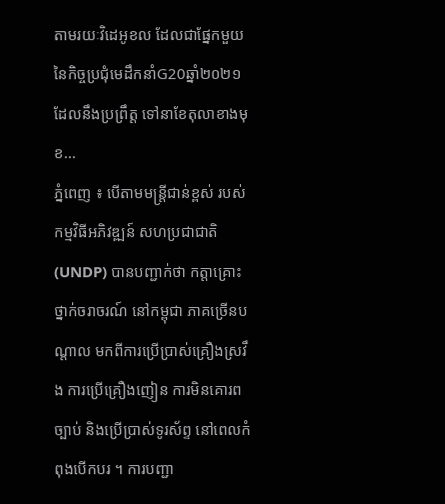តាមរយៈវិដេអូខល ដែលជាផ្នែកមួយ នៃកិច្ចប្រជុំមេដឹកនាំG20ឆ្នាំ២០២១ដែលនឹងប្រព្រឹត្ត ទៅនាខែតុលាខាងមុខ...
ភ្នំពេញ ៖ បើតាមមន្ត្រីជាន់ខ្ពស់ របស់កម្មវិធីអភិវឌ្ឍន៍ សហប្រជាជាតិ (UNDP) បានបញ្ជាក់ថា កត្តាគ្រោះថ្នាក់ចរាចរណ៍ នៅកម្ពុជា ភាគច្រើនបណ្តាល មកពីការប្រើប្រាស់គ្រឿងស្រវឹង ការប្រើគ្រឿងញៀន ការមិនគោរពច្បាប់ និងប្រើប្រាស់ទូរស័ព្ទ នៅពេលកំពុងបើកបរ ។ ការបញ្ជា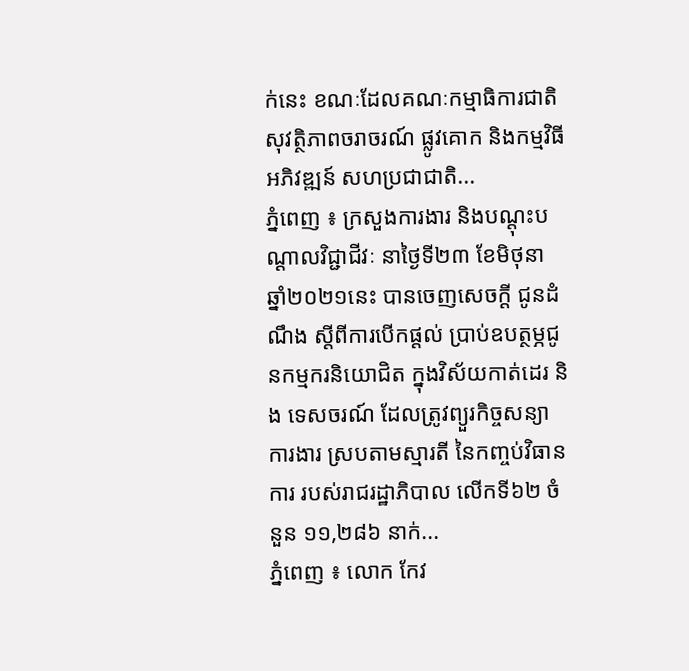ក់នេះ ខណៈដែលគណៈកម្មាធិការជាតិ សុវត្ថិភាពចរាចរណ៍ ផ្លូវគោក និងកម្មវិធីអភិវឌ្ឍន៍ សហប្រជាជាតិ...
ភ្នំពេញ ៖ ក្រសួងការងារ និងបណ្ដុះបណ្ដាលវិជ្ជាជីវៈ នាថ្ងៃទី២៣ ខែមិថុនា ឆ្នាំ២០២១នេះ បានចេញសេចក្ដី ជូនដំណឹង ស្ដីពីការបើកផ្ដល់ ប្រាប់ឧបត្ថម្ភជូនកម្មករនិយោជិត ក្នុងវិស័យកាត់ដេរ និង ទេសចរណ៍ ដែលត្រូវព្យួរកិច្ចសន្យាការងារ ស្របតាមស្មារតី នៃកញ្ចប់វិធានការ របស់រាជរដ្ឋាភិបាល លើកទី៦២ ចំនួន ១១,២៨៦ នាក់...
ភ្នំពេញ ៖ លោក កែវ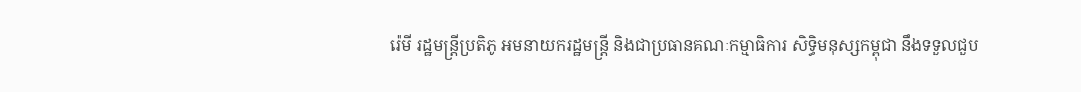រ៉េមី រដ្ឋមន្រ្តីប្រតិភូ អមនាយករដ្ឋមន្ត្រី និងជាប្រធានគណៈកម្មាធិការ សិទ្ធិមនុស្សកម្ពុជា នឹងទទួលជួប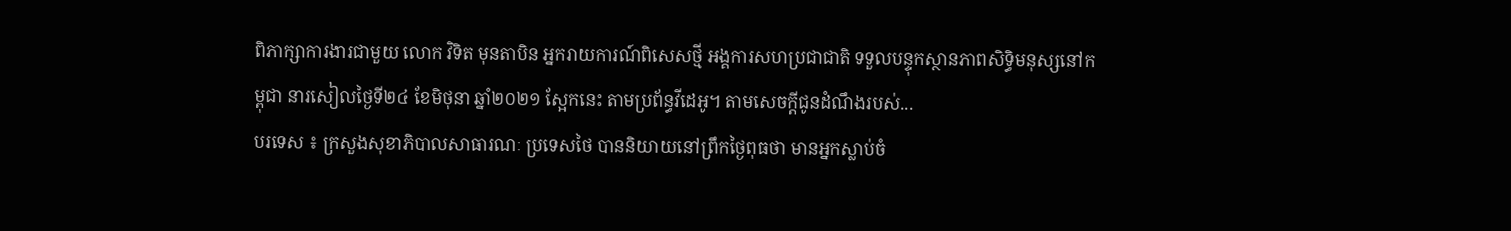ពិភាក្សាការងារជាមួយ លោក វិទិត មុនតាបិន អ្នករាយការណ៍ពិសេសថ្មី អង្គការសហប្រជាជាតិ ទទួលបន្ទុកស្ថានភាពសិទ្ធិមនុស្សនៅកម្ពុជា នារសៀលថ្ងៃទី២៤ ខែមិថុនា ឆ្នាំ២០២១ ស្អែកនេះ តាមប្រព័ន្ធវីដេអូ។ តាមសេចក្ដីជូនដំណឹងរបស់...
បរទេស ៖ ក្រសួងសុខាភិបាលសាធារណៈ ប្រទេសថៃ បាននិយាយនៅព្រឹកថ្ងៃពុធថា មានអ្នកស្លាប់ចំ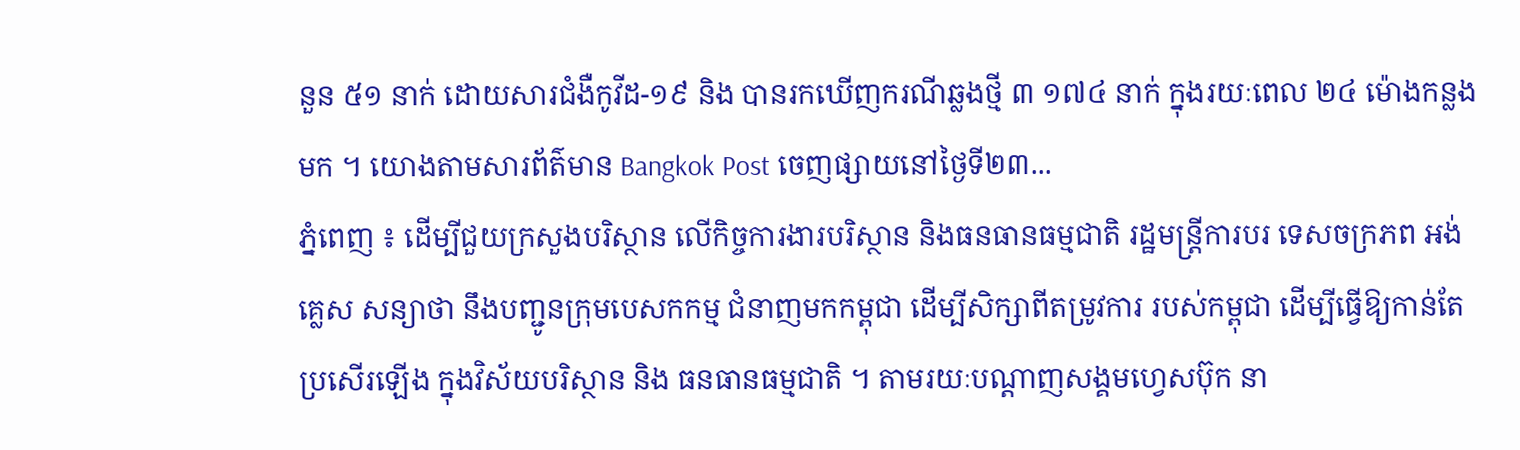នួន ៥១ នាក់ ដោយសារជំងឺកូវីដ-១៩ និង បានរកឃើញករណីឆ្លងថ្មី ៣ ១៧៤ នាក់ ក្នុងរយៈពេល ២៤ ម៉ោងកន្លងមក ។ យោងតាមសារព័ត៌មាន Bangkok Post ចេញផ្សាយនៅថ្ងៃទី២៣...
ភ្នំពេញ ៖ ដើម្បីជួយក្រសួងបរិស្ថាន លើកិច្ចការងារបរិស្ថាន និងធនធានធម្មជាតិ រដ្ឋមន្ត្រីការបរ ទេសចក្រភព អង់គ្លេស សន្យាថា នឹងបញ្ជូនក្រុមបេសកកម្ម ជំនាញមកកម្ពុជា ដើម្បីសិក្សាពីតម្រូវការ របស់កម្ពុជា ដើម្បីធ្វើឱ្យកាន់តែប្រសើរឡើង ក្នុងវិស័យបរិស្ថាន និង ធនធានធម្មជាតិ ។ តាមរយៈបណ្ដាញសង្គមហ្វេសប៊ុក នា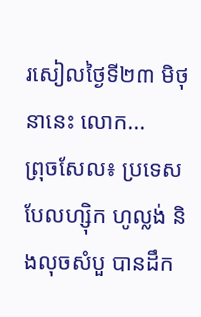រសៀលថ្ងៃទី២៣ មិថុនានេះ លោក...
ព្រុចសែល៖ ប្រទេស បែលហ្ស៊ិក ហូល្លង់ និងលុចសំបួ បានដឹក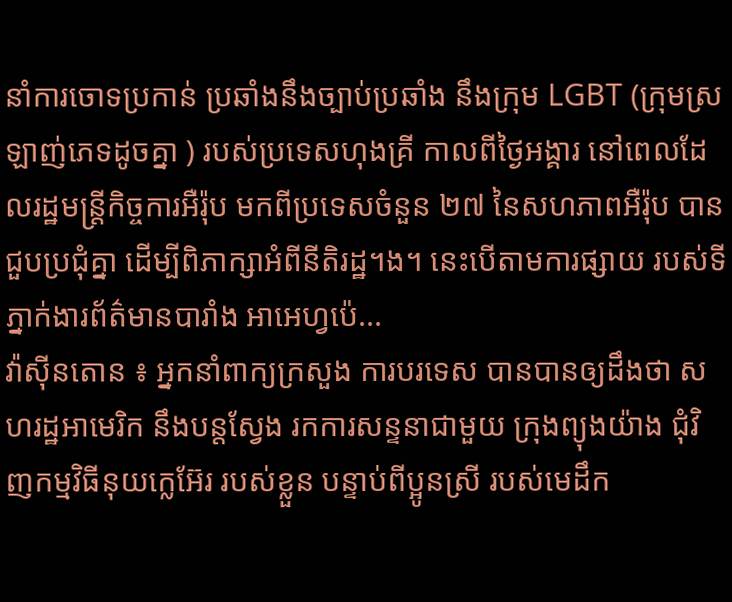នាំការចោទប្រកាន់ ប្រឆាំងនឹងច្បាប់ប្រឆាំង នឹងក្រុម LGBT (ក្រុមស្រឡាញ់ភេទដូចគ្នា ) របស់ប្រទេសហុងគ្រី កាលពីថ្ងៃអង្គារ នៅពេលដែលរដ្ឋមន្រ្តីកិច្ចការអឺរ៉ុប មកពីប្រទេសចំនួន ២៧ នៃសហភាពអឺរ៉ុប បានជួបប្រជុំគ្នា ដើម្បីពិភាក្សាអំពីនីតិរដ្ឋ។ង។ នេះបើតាមការផ្សាយ របស់ទីភ្នាក់ងារព័ត៌មានបារាំង អាអេហ្វប៉េ...
វ៉ាស៊ីនតោន ៖ អ្នកនាំពាក្យក្រសួង ការបរទេស បានបានឲ្យដឹងថា សហរដ្ឋអាមេរិក នឹងបន្តស្វែង រកការសន្ទនាជាមួយ ក្រុងព្យុងយ៉ាង ជុំវិញកម្មវិធីនុយក្លេអ៊ែរ របស់ខ្លួន បន្ទាប់ពីប្អូនស្រី របស់មេដឹក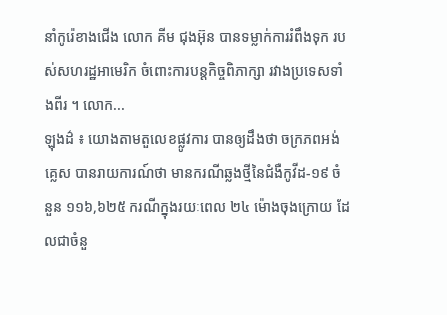នាំកូរ៉េខាងជើង លោក គីម ជុងអ៊ុន បានទម្លាក់ការរំពឹងទុក របស់សហរដ្ឋអាមេរិក ចំពោះការបន្តកិច្ចពិភាក្សា រវាងប្រទេសទាំងពីរ ។ លោក...
ឡុងដ៌ ៖ យោងតាមតួលេខផ្លូវការ បានឲ្យដឹងថា ចក្រភពអង់គ្លេស បានរាយការណ៍ថា មានករណីឆ្លងថ្មីនៃជំងឺកូវីដ-១៩ ចំនួន ១១៦,៦២៥ ករណីក្នុងរយៈពេល ២៤ ម៉ោងចុងក្រោយ ដែលជាចំនួ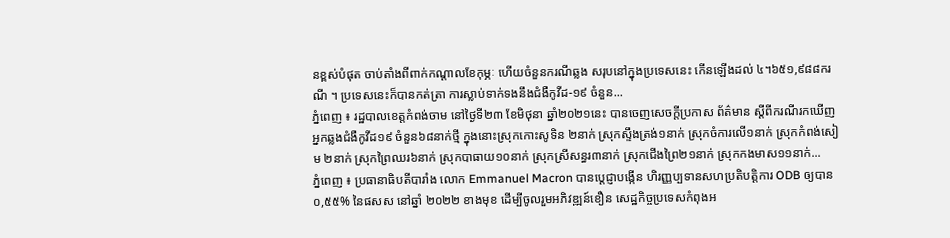នខ្ពស់បំផុត ចាប់តាំងពីពាក់កណ្តាលខែកុម្ភៈ ហើយចំនួនករណីឆ្លង សរុបនៅក្នុងប្រទេសនេះ កើនឡើងដល់ ៤។៦៥១,៩៨៨ករណី ។ ប្រទេសនេះក៏បានកត់ត្រា ការស្លាប់ទាក់ទងនឹងជំងឺកូវីដ-១៩ ចំនួន...
ភ្នំពេញ ៖ រដ្ឋបាលខេត្តកំពង់ចាម នៅថ្ងៃទី២៣ ខែមិថុនា ឆ្នាំ២០២១នេះ បានចេញសេចក្ដីប្រកាស ព័ត៌មាន ស្ដីពីករណីរកឃើញ អ្នកឆ្លងជំងឺកូវីដ១៩ ចំនួន៦៨នាក់ថ្មី ក្នុងនោះស្រុកកោះសូទិន ២នាក់ ស្រុកស្ទឹងត្រង់១នាក់ ស្រុកចំការលើ១នាក់ ស្រុកកំពង់សៀម ២នាក់ ស្រុកព្រៃឈរ៦នាក់ ស្រុកបាធាយ១០នាក់ ស្រុកស្រីសន្ធរ៣នាក់ ស្រុកជើងព្រៃ២១នាក់ ស្រុកកងមាស១១នាក់...
ភ្នំពេញ ៖ ប្រធានាធិបតីបារាំង លោក Emmanuel Macron បានប្ដេជ្ញាបង្កើន ហិរញ្ញប្បទានសហប្រតិបត្តិការ ODB ឲ្យបាន ០,៥៥% នៃផសស នៅឆ្នាំ ២០២២ ខាងមុខ ដើម្បីចូលរួមអភិវឌ្ឍន៍ខឿន សេដ្ឋកិច្ចប្រទេសកំពុងអ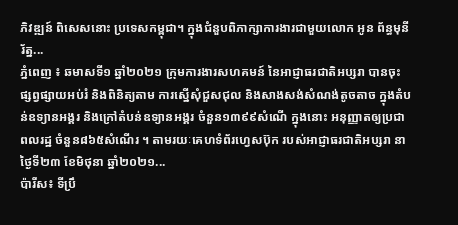ភិវឌ្ឍន៍ ពិសេសនោះ ប្រទេសកម្ពុជា។ ក្នុងជំនួបពិភាក្សាការងារជាមួយលោក អូន ព័ន្ធមុនីរ័ត្ន...
ភ្នំពេញ ៖ ឆមាសទី១ ឆ្នាំ២០២១ ក្រុមការងារសហគមន៍ នៃអាជ្ញាធរជាតិអប្សរា បានចុះផ្សព្វផ្សាយអប់រំ និងពិនិត្យតាម ការស្នើសុំជួសជុល និងសាងសង់សំណង់តូចតាច ក្នុងតំបន់ឧទ្យានអង្គរ និងក្រៅតំបន់ឧទ្យានអង្គរ ចំនួន១៣៩៩សំណើ ក្នុងនោះ អនុញ្ញាតឲ្យប្រជាពលរដ្ឋ ចំនួន៨៦៥សំណើរ ។ តាមរយៈគេហទំព័រហ្វេសប៊ុក របស់អាជ្ញាធរជាតិអប្សរា នាថ្ងៃទី២៣ ខែមិថុនា ឆ្នាំ២០២១...
ប៉ារីស៖ ទីប្រឹ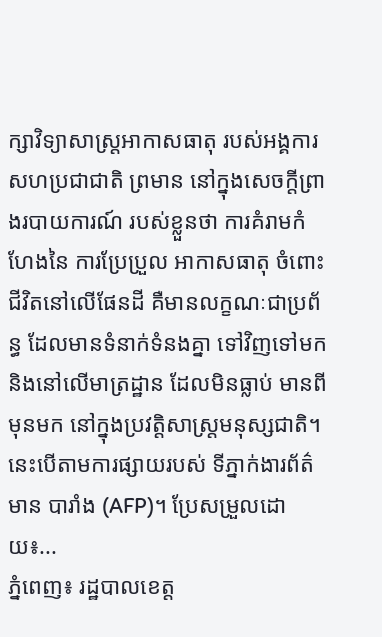ក្សាវិទ្យាសាស្រ្តអាកាសធាតុ របស់អង្គការសហប្រជាជាតិ ព្រមាន នៅក្នុងសេចក្តីព្រាងរបាយការណ៍ របស់ខ្លួនថា ការគំរាមកំហែងនៃ ការប្រែប្រួល អាកាសធាតុ ចំពោះជីវិតនៅលើផែនដី គឺមានលក្ខណៈជាប្រព័ន្ធ ដែលមានទំនាក់ទំនងគ្នា ទៅវិញទៅមក និងនៅលើមាត្រដ្ឋាន ដែលមិនធ្លាប់ មានពីមុនមក នៅក្នុងប្រវត្តិសាស្ត្រមនុស្សជាតិ។ នេះបើតាមការផ្សាយរបស់ ទីភ្នាក់ងារព័ត៌មាន បារាំង (AFP)។ ប្រែសម្រួលដោយ៖...
ភ្នំពេញ៖ រដ្ឋបាលខេត្ត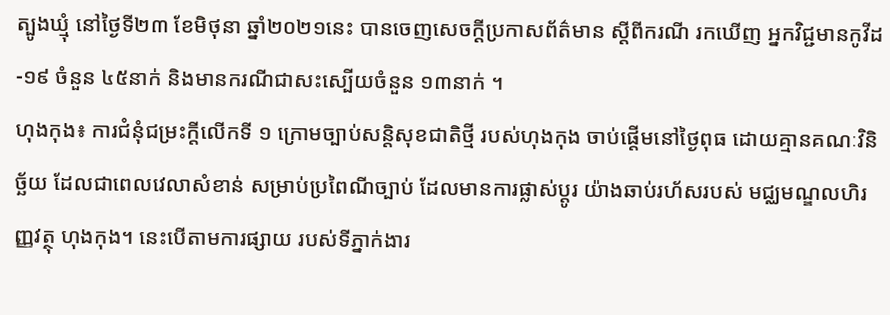ត្បូងឃ្មុំ នៅថ្ងៃទី២៣ ខែមិថុនា ឆ្នាំ២០២១នេះ បានចេញសេចក្ដីប្រកាសព័ត៌មាន ស្ដីពីករណី រកឃើញ អ្នកវិជ្ជមានកូវីដ-១៩ ចំនួន ៤៥នាក់ និងមានករណីជាសះស្បើយចំនួន ១៣នាក់ ។
ហុងកុង៖ ការជំនុំជម្រះក្តីលើកទី ១ ក្រោមច្បាប់សន្តិសុខជាតិថ្មី របស់ហុងកុង ចាប់ផ្តើមនៅថ្ងៃពុធ ដោយគ្មានគណៈវិនិច្ឆ័យ ដែលជាពេលវេលាសំខាន់ សម្រាប់ប្រពៃណីច្បាប់ ដែលមានការផ្លាស់ប្តូរ យ៉ាងឆាប់រហ័សរបស់ មជ្ឈមណ្ឌលហិរញ្ញវត្ថុ ហុងកុង។ នេះបើតាមការផ្សាយ របស់ទីភ្នាក់ងារ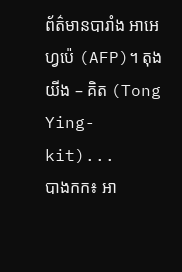ព័ត៌មានបារាំង អាអេហ្វប៉េ (AFP)។ តុងយីង – គិត (Tong Ying-kit)...
បាងកក៖ អា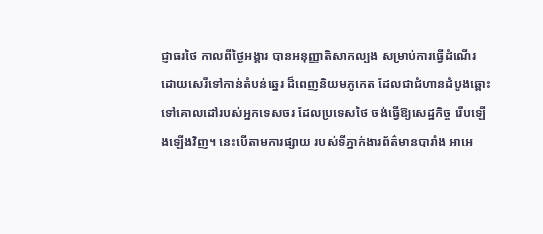ជ្ញាធរថៃ កាលពីថ្ងៃអង្គារ បានអនុញ្ញាតិសាកល្បង សម្រាប់ការធ្វើដំណើរ ដោយសេរីទៅកាន់តំបន់ឆ្នេរ ដ៏ពេញនិយមភូកេត ដែលជាជំហានដំបូងឆ្ពោះ ទៅគោលដៅរបស់អ្នកទេសចរ ដែលប្រទេសថៃ ចង់ធ្វើឱ្យសេដ្ឋកិច្ច រើបឡើងឡើងវិញ។ នេះបើតាមការផ្សាយ របស់ទីភ្នាក់ងារព័ត៌មានបារាំង អាអេ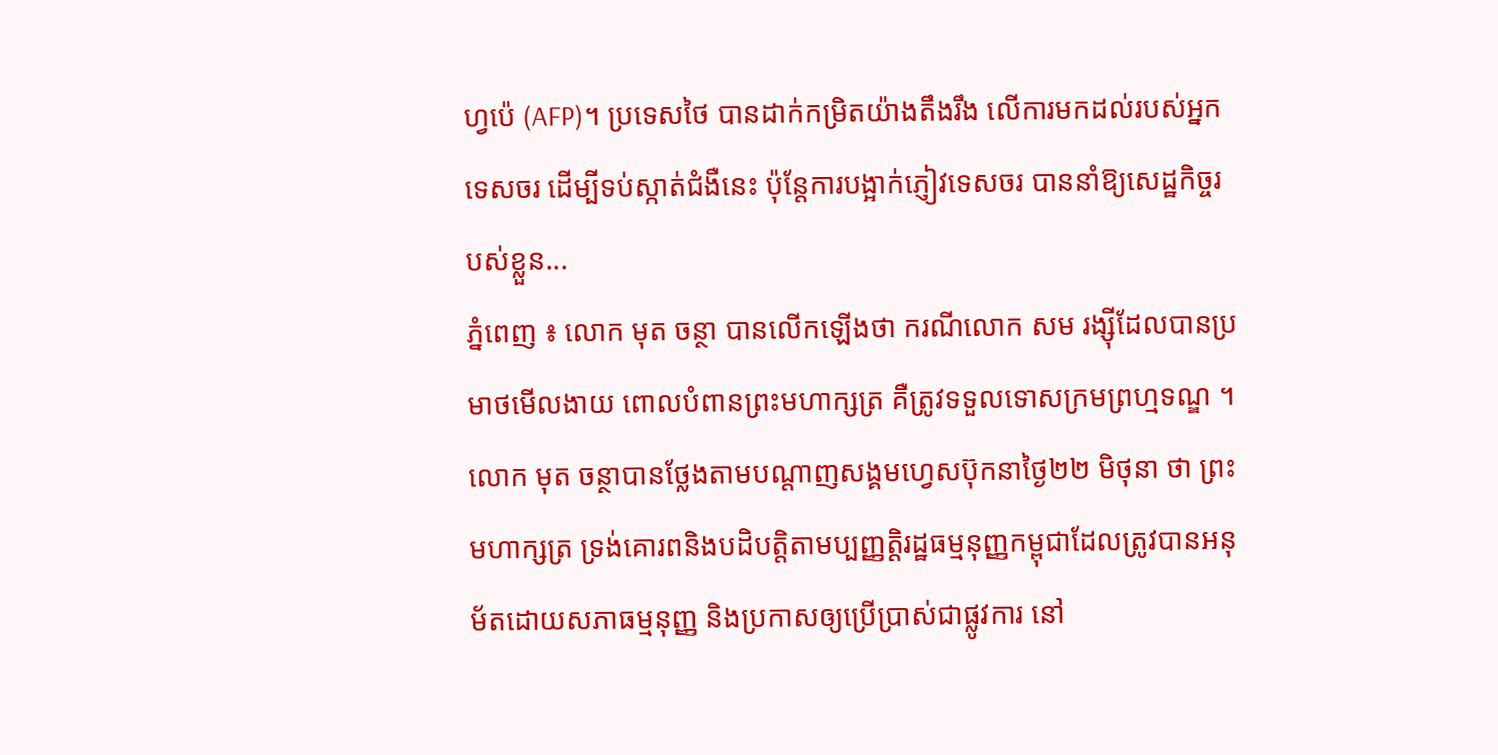ហ្វប៉េ (AFP)។ ប្រទេសថៃ បានដាក់កម្រិតយ៉ាងតឹងរឹង លើការមកដល់របស់អ្នកទេសចរ ដើម្បីទប់ស្កាត់ជំងឺនេះ ប៉ុន្តែការបង្អាក់ភ្ញៀវទេសចរ បាននាំឱ្យសេដ្ឋកិច្ចរបស់ខ្លួន...
ភ្នំពេញ ៖ លោក មុត ចន្ថា បានលើកឡើងថា ករណីលោក សម រង្ស៊ីដែលបានប្រមាថមើលងាយ ពោលបំពានព្រះមហាក្សត្រ គឺត្រូវទទួលទោសក្រមព្រហ្មទណ្ឌ ។ លោក មុត ចន្ថាបានថ្លែងតាមបណ្តាញសង្គមហ្វេសប៊ុកនាថ្ងៃ២២ មិថុនា ថា ព្រះមហាក្សត្រ ទ្រង់គោរពនិងបដិបត្តិតាមប្បញ្ញត្តិរដ្ឋធម្មនុញ្ញកម្ពុជាដែលត្រូវបានអនុម័តដោយសភាធម្មនុញ្ញ និងប្រកាសឲ្យប្រើប្រាស់ជាផ្លូវការ នៅ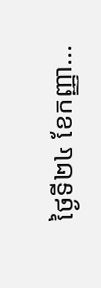ថ្ងៃទី២៤ ខែកញ្ញា...